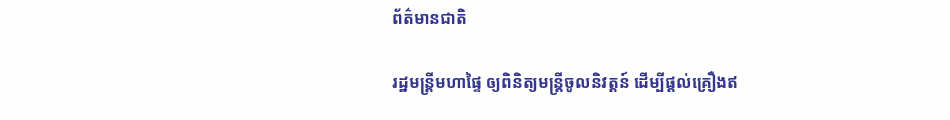ព័ត៌មានជាតិ

រដ្ឋមន្ដ្រីមហាផ្ទៃ ឲ្យពិនិត្យមន្ដ្រីចូលនិវត្តន៍ ដើម្បីផ្ដល់គ្រឿងឥ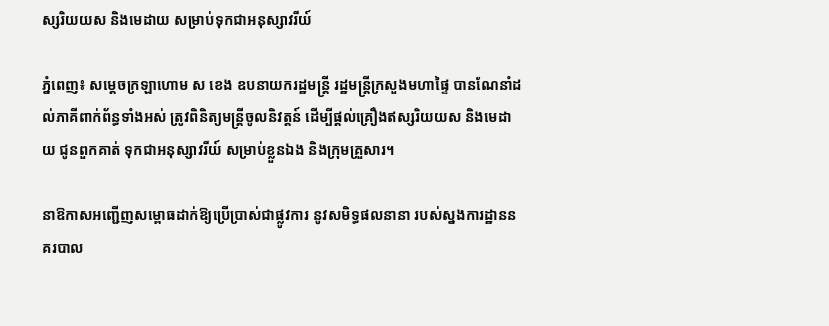ស្សរិយយស និងមេដាយ សម្រាប់ទុកជាអនុស្សាវរីយ៍

ភ្នំពេញ៖ សម្ដេចក្រឡាហោម ស ខេង ឧបនាយករដ្ឋមន្ដ្រី រដ្ឋមន្ដ្រីក្រសួងមហាផ្ទៃ បានណែនាំដល់ភាគីពាក់ព័ន្ធទាំងអស់ ត្រូវពិនិត្យមន្ដ្រីចូលនិវត្តន៍ ដើម្បីផ្ដល់គ្រឿងឥស្សរិយយស និងមេដាយ ជូនពួកគាត់ ទុកជាអនុស្សាវរីយ៍ សម្រាប់ខ្លួនឯង និងក្រុមគ្រួសារ។

នាឱកាសអញ្ជើញសម្ពោធដាក់ឱ្យប្រើប្រាស់ជាផ្លូវការ នូវសមិទ្ធផលនានា របស់ស្នងការដ្ឋាននគរបាល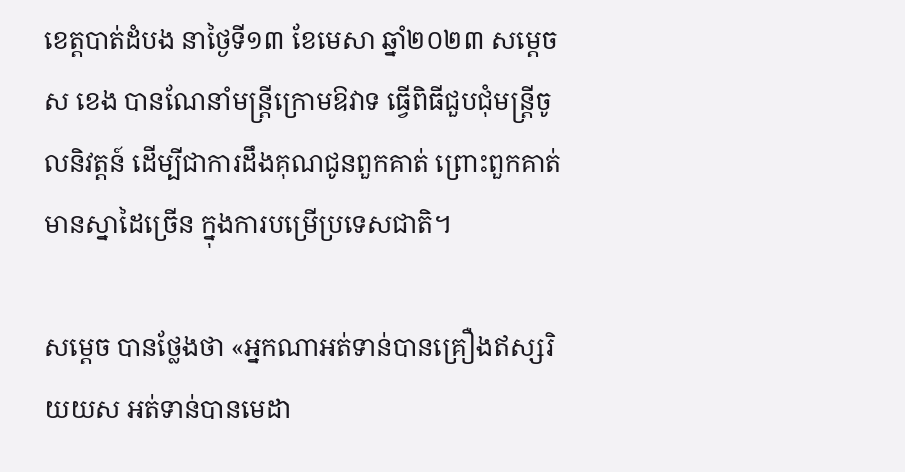ខេត្តបាត់ដំបង នាថ្ងៃទី១៣ ខែមេសា ឆ្នាំ២០២៣ សម្ដេច ស ខេង បានណែនាំមន្ដ្រីក្រោមឱវាទ ធ្វើពិធីជួបជុំមន្ដ្រីចូលនិវត្តន៍ ដើម្បីជាការដឹងគុណជូនពួកគាត់ ព្រោះពួកគាត់មានស្នាដៃច្រើន ក្នុងការបម្រើប្រទេសជាតិ។

សម្ដេច បានថ្លែងថា «អ្នកណាអត់ទាន់បានគ្រឿងឥស្សរិយយស អត់ទាន់បានមេដា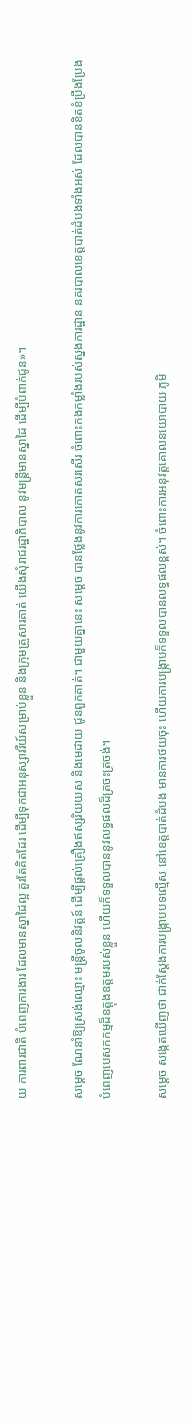យ ការពារជាតិ បំពេញការងារ ដែលមានស្នាដៃល្អ គួរតែគិតដែរ ដើម្បីទុកជាអនុស្សាវរីយ៍សម្រាប់ខ្លួន និងក្រុមគ្រួសារគាត់ យើងសុំរាជរដ្ឋាភិបាល នូវមន្ដ្រីមានស្នាដៃ ដើម្បីបំពាក់ជូន»។

សម្ដេច ណែនាំឱ្យស្រង់ឈ្មោះ មន្ដ្រីចូលនិវត្តន៍ ដើម្បីផ្ដល់គ្រឿងឥស្សរិយយស និងមេដាយ ជូនពួកគាត់។ ជាមួយគ្នានេះ សម្ដេច បានថ្លែងនូវការកោតសរសើរ ចំពោះកងកម្លាំងរបស់ស្នងការដ្ឋាន នគរបាលខេត្តបាត់ដំបងទាំងអស់ ដែលបានខិតខំប្រឹងប្រែង បំពេញបេសកកម្មដ៏ឧត្តុងឧត្តមរបស់ខ្លួន ហើយក៏ទទួលបាននូវលទ្ធផលដ៏ត្រចះត្រចង់។

សម្ដេច សង្កេតឃើញថា ជាក់ស្តែងការបង្រ្កាបបទល្មើស នៅខេត្តបាត់ដំបង មានការថយចុះ ហើយការបង្ក្រាបក៏ទទួលបានលទ្ធផលខ្ពស់។ ចំពោះការអនុវត្តគោលនយោបាយ ភូមិ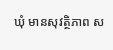ឃុំ មានសុវត្ថិភាព ស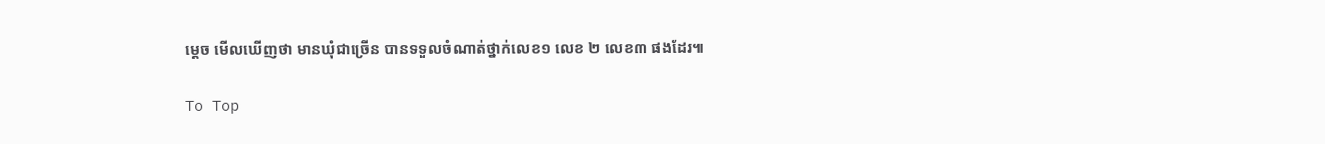ម្ដេច មើលឃើញថា មានឃុំជាច្រើន បានទទួលចំណាត់ថ្នាក់លេខ១ លេខ ២ លេខ៣ ផងដែរ៕

To Top